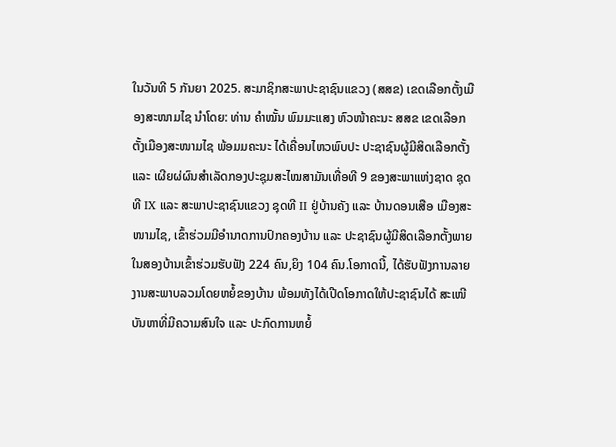ໃນວັນທີ 5 ກັນຍາ 2025. ສະມາຊິກສະພາປະຊາຊົນແຂວງ (ສສຂ) ເຂດເລືອກຕັ້ງເມືອງສະໜາມໄຊ ນໍາໂດຍ: ທ່ານ ຄໍາໝັ້ນ ພົມມະແສງ ຫົວໜ້າຄະນະ ສສຂ ເຂດເລືອກຕັ້ງເມືອງສະໜາມໄຊ ພ້ອມມຄະນະ ໄດ້ເຄື່ອນໄຫວພົບປະ ປະຊາຊົນຜູ້ມີສິດເລືອກຕັ້ງ ແລະ ເຜີຍຜ່ຜົນສໍາເລັດກອງປະຊຸມສະໄໝສາມັນເທື່ອທີ 9 ຂອງສະພາແຫ່ງຊາດ ຊຸດທີ IX ແລະ ສະພາປະຊາຊົນແຂວງ ຊຸດທີ II ຢູ່ບ້ານຄັງ ແລະ ບ້ານດອນເສືອ ເມືອງສະໜາມໄຊ, ເຂົ້າຮ່ວມມີອໍານາດການປົກຄອງບ້ານ ແລະ ປະຊາຊົນຜູ້ມີສິດເລືອກຕັ້ງພາຍໃນສອງບ້ານເຂົ້າຮ່ວມຮັບຟັງ 224 ຄົນ,ຍິງ 104 ຄົນ.ໂອກາດນີ້, ໄດ້ຮັບຟັງການລາຍງານສະພາບລວມໂດຍຫຍໍ້ຂອງບ້ານ ພ້ອມທັງໄດ້ເປີດໂອກາດໃຫ້ປະຊາຊົນໄດ້ ສະເໜີບັນຫາທີ່ມີຄວາມສົນໃຈ ແລະ ປະກົດການຫຍໍ້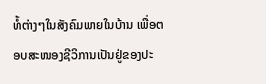ທໍ້ຕ່າງໆໃນສັງຄົມພາຍໃນບ້ານ ເພື່ອຕອບສະໜອງຊີວິການເປັນຢູ່ຂອງປະ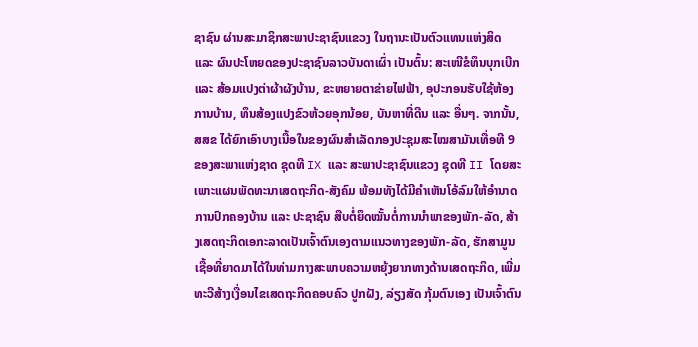ຊາຊົນ ຜ່ານສະມາຊິກສະພາປະຊາຊົນແຂວງ ໃນຖານະເປັນຕົວແທນແຫ່ງສິດ ແລະ ຜົນປະໂຫຍດຂອງປະຊາຊົນລາວບັນດາເຜົ່າ ເປັນຕົ້ນ: ສະເໜີຂໍທຶນບຸກເບີກ ແລະ ສ້ອມແປງຕ່າຜ້າຜັງບ້ານ, ຂະຫຍາຍຕາຂ່າຍໄຟຟ້າ, ອຸປະກອນຮັບໃຊ້ຫ້ອງການບ້ານ, ທຶນສ້ອງແປງຂົວຫ້ວຍອຸກນ້ອຍ, ບັນຫາທີ່ດີນ ແລະ ອື່ນໆ. ຈາກນັ້ນ, ສສຂ ໄດ້ຍົກເອົາບາງເນື້ອໃນຂອງຜົນສຳເລັດກອງປະຊຸມສະໄໝສາມັນເທື່ອທີ 9 ຂອງສະພາແຫ່ງຊາດ ຊຸດທີ IX ແລະ ສະພາປະຊາຊົນແຂວງ ຊຸດທີ II ໂດຍສະເພາະແຜນພັດທະນາເສດຖະກິດ-ສັງຄົມ ພ້ອມທັງໄດ້ມີຄໍາເຫັນໂອ້ລົມໃຫ້ອຳນາດການປົກຄອງບ້ານ ແລະ ປະຊາຊົນ ສືບຕໍ່ຍຶດໝັ້ນຕໍ່ການນຳພາຂອງພັກ-ລັດ, ສ້າງເສດຖະກິດເອກະລາດເປັນເຈົ້າຕົນເອງຕາມແນວທາງຂອງພັກ-ລັດ, ຮັກສາມູນເຊື້ອທີ່ຍາດມາໄດ້ໃນທ່າມກາງສະພາບຄວາມຫຍຸ້ງຍາກທາງດ້ານເສດຖະກິດ, ເພີ່ມທະວີສ້າງເງື່ອນໄຂເສດຖະກິດຄອບຄົວ ປູກຝັງ, ລ່ຽງສັດ ກຸ້ມຕົນເອງ ເປັນເຈົ້າຕົນ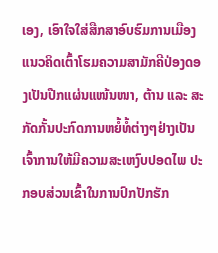ເອງ, ເອົາໃຈໃສ່ສືກສາອົບຮົມການເມືອງແນວຄິດເຕົ້າໂຮມຄວາມສາມັກຄີປ່ອງດອງເປັນປືກແຜ່ນແໜ້ນໜາ, ຕ້ານ ແລະ ສະກັດກັ້ນປະກົດການຫຍໍ້ທໍ້ຕ່າງໆຢ່າງເປັນເຈົ້າການໃຫ້ມີຄວາມສະເຫງົບປອດໄພ ປະກອບສ່ວນເຂົ້າໃນການປົກປັກຮັກ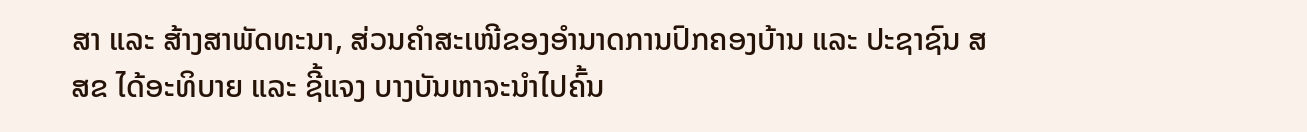ສາ ແລະ ສ້າງສາພັດທະນາ, ສ່ວນຄໍາສະເໜີຂອງອໍານາດການປົກຄອງບ້ານ ແລະ ປະຊາຊົນ ສສຂ ໄດ້ອະທິບາຍ ແລະ ຊີ້ແຈງ ບາງບັນຫາຈະນໍາໄປຄົ້ນ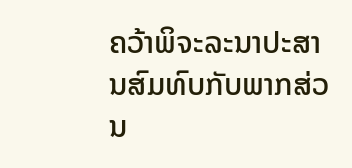ຄວ້າພິຈະລະນາປະສານສົມທົບກັບພາກສ່ວນ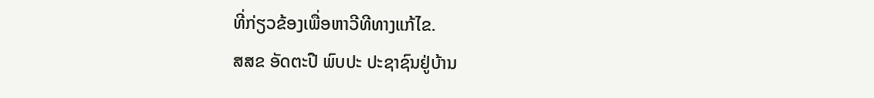ທີ່ກ່ຽວຂ້ອງເພື່ອຫາວີທີທາງແກ້ໄຂ.
ສສຂ ອັດຕະປື ພົບປະ ປະຊາຊົນຢູ່ບ້ານ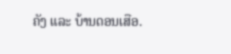ຄັງ ແລະ ບ້ານດອນເສືອ.